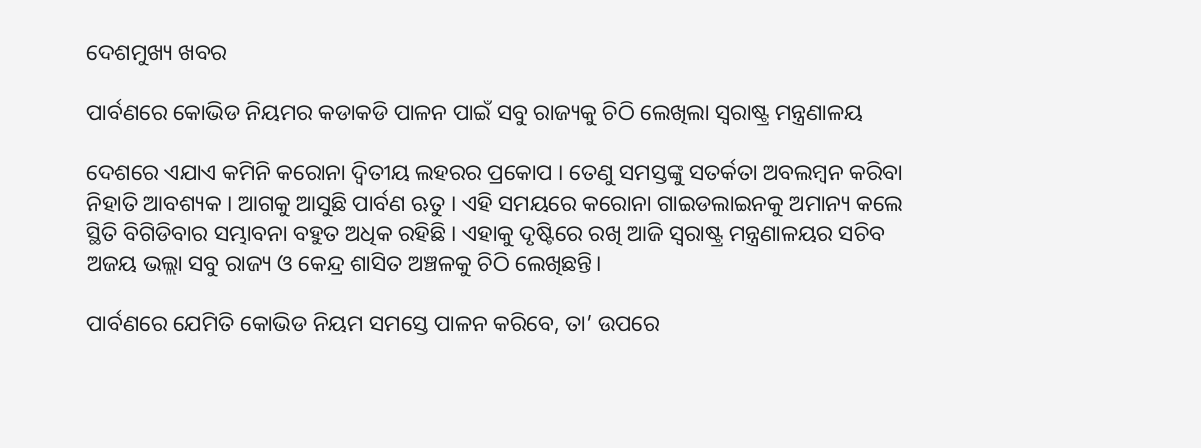ଦେଶମୁଖ୍ୟ ଖବର

ପାର୍ବଣରେ କୋଭିଡ ନିୟମର କଡାକଡି ପାଳନ ପାଇଁ ସବୁ ରାଜ୍ୟକୁ ଚିଠି ଲେଖିଲା ସ୍ୱରାଷ୍ଟ୍ର ମନ୍ତ୍ରଣାଳୟ

ଦେଶରେ ଏଯାଏ କମିନି କରୋନା ଦ୍ୱିତୀୟ ଲହରର ପ୍ରକୋପ । ତେଣୁ ସମସ୍ତଙ୍କୁ ସତର୍କତା ଅବଲମ୍ବନ କରିବା ନିହାତି ଆବଶ୍ୟକ । ଆଗକୁ ଆସୁଛି ପାର୍ବଣ ଋତୁ । ଏହି ସମୟରେ କରୋନା ଗାଇଡଲାଇନକୁ ଅମାନ୍ୟ କଲେ ସ୍ଥିତି ବିଗିଡିବାର ସମ୍ଭାବନା ବହୁତ ଅଧିକ ରହିଛି । ଏହାକୁ ଦୃଷ୍ଟିରେ ରଖି ଆଜି ସ୍ୱରାଷ୍ଟ୍ର ମନ୍ତ୍ରଣାଳୟର ସଚିବ ଅଜୟ ଭଲ୍ଲା ସବୁ ରାଜ୍ୟ ଓ କେନ୍ଦ୍ର ଶାସିତ ଅଞ୍ଚଳକୁ ଚିଠି ଲେଖିଛନ୍ତି।

ପାର୍ବଣରେ ଯେମିତି କୋଭିଡ ନିୟମ ସମସ୍ତେ ପାଳନ କରିବେ, ତା’ ଉପରେ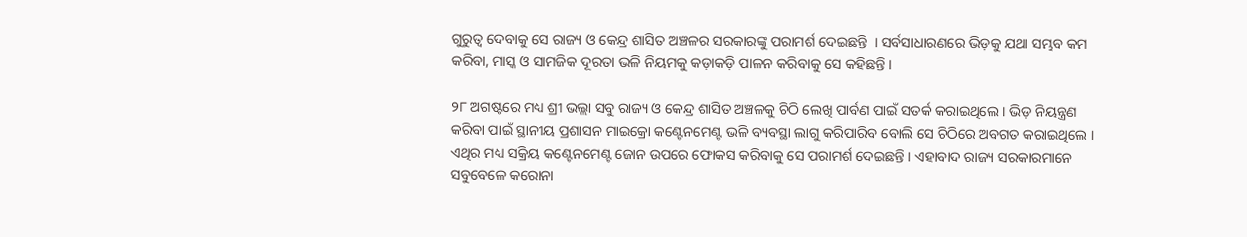ଗୁରୁତ୍ୱ ଦେବାକୁ ସେ ରାଜ୍ୟ ଓ କେନ୍ଦ୍ର ଶାସିତ ଅଞ୍ଚଳର ସରକାରଙ୍କୁ ପରାମର୍ଶ ଦେଇଛନ୍ତି  । ସର୍ବସାଧାରଣରେ ଭିଡ଼କୁ ଯଥା ସମ୍ଭବ କମ କରିବା, ମାସ୍କ ଓ ସାମଜିକ ଦୂରତା ଭଳି ନିୟମକୁ କଡ଼ାକଡ଼ି ପାଳନ କରିବାକୁ ସେ କହିଛନ୍ତି ।

୨୮ ଅଗଷ୍ଟରେ ମଧ୍ୟ ଶ୍ରୀ ଭଲ୍ଲା ସବୁ ରାଜ୍ୟ ଓ କେନ୍ଦ୍ର ଶାସିତ ଅଞ୍ଚଳକୁ ଚିଠି ଲେଖି ପାର୍ବଣ ପାଇଁ ସତର୍କ କରାଇଥିଲେ । ଭିଡ଼ ନିୟନ୍ତ୍ରଣ କରିବା ପାଇଁ ସ୍ଥାନୀୟ ପ୍ରଶାସନ ମାଇକ୍ରୋ କଣ୍ଟେନମେଣ୍ଟ ଭଳି ବ୍ୟବସ୍ଥା ଲାଗୁ କରିପାରିବ ବୋଲି ସେ ଚିଠିରେ ଅବଗତ କରାଇଥିଲେ । ଏଥିର ମଧ୍ୟ ସକ୍ରିୟ କଣ୍ଟେନମେଣ୍ଟ ଜୋନ ଉପରେ ଫୋକସ କରିବାକୁ ସେ ପରାମର୍ଶ ଦେଇଛନ୍ତି । ଏହାବାଦ ରାଜ୍ୟ ସରକାରମାନେ ସବୁବେଳେ କରୋନା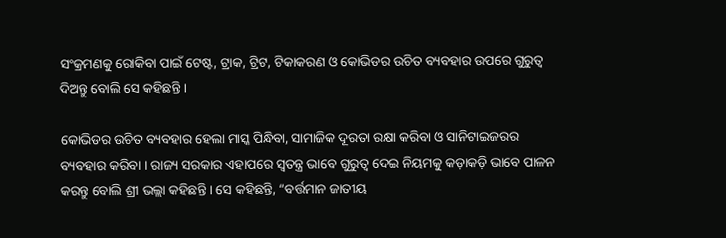ସଂକ୍ରମଣକୁ ରୋକିବା ପାଇଁ ଟେଷ୍ଟ, ଟ୍ରାକ, ଟ୍ରିଟ, ଟିକାକରଣ ଓ କୋଭିଡର ଉଚିତ ବ୍ୟବହାର ଉପରେ ଗୁରୁତ୍ୱ ଦିଅନ୍ତୁ ବୋଲି ସେ କହିଛନ୍ତି ।

କୋଭିଡର ଉଚିତ ବ୍ୟବହାର ହେଲା ମାସ୍କ ପିନ୍ଧିବା, ସାମାଜିକ ଦୂରତା ରକ୍ଷା କରିବା ଓ ସାନିଟାଇଜରର ବ୍ୟବହାର କରିବା । ରାଜ୍ୟ ସରକାର ଏହାପରେ ସ୍ୱତନ୍ତ୍ର ଭାବେ ଗୁରୁତ୍ୱ ଦେଇ ନିୟମକୁ କଡ଼ାକଡ଼ି ଭାବେ ପାଳନ କରନ୍ତୁ ବୋଲି ଶ୍ରୀ ଭଲ୍ଲା କହିଛନ୍ତି । ସେ କହିଛନ୍ତି, “ବର୍ତ୍ତମାନ ଜାତୀୟ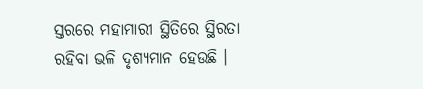ସ୍ତରରେ ମହାମାରୀ ସ୍ଥିତିରେ ସ୍ଥିରତା ରହିବା ଭଳି ଦୃଶ୍ୟମାନ ହେଉଛି ।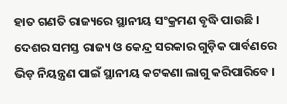ହାତ ଗଣତି ରାଜ୍ୟରେ ସ୍ଥାନୀୟ ସଂକ୍ରମଣ ବୃଦ୍ଧି ପାଉଛି । ଦେଶର ସମସ୍ତ ରାଜ୍ୟ ଓ କେନ୍ଦ୍ର ସରକାର ଗୁଡ଼ିକ ପାର୍ବଣରେ ଭିଡ଼ ନିୟନ୍ତ୍ରଣ ପାଇଁ ସ୍ଥାନୀୟ କଟକଣା ଲାଗୁ କରିପାରିବେ ।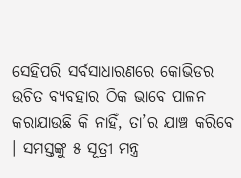ସେହିପରି ସର୍ବସାଧାରଣରେ କୋଭିଡର ଉଚିତ ବ୍ୟବହାର ଠିକ ଭାବେ ପାଳନ କରାଯାଉଛି କି ନାହିଁ, ତା’ର ଯାଞ୍ଚ କରିବେ । ସମସ୍ତଙ୍କୁ ୫ ସୂତ୍ରୀ ମନ୍ତ୍ର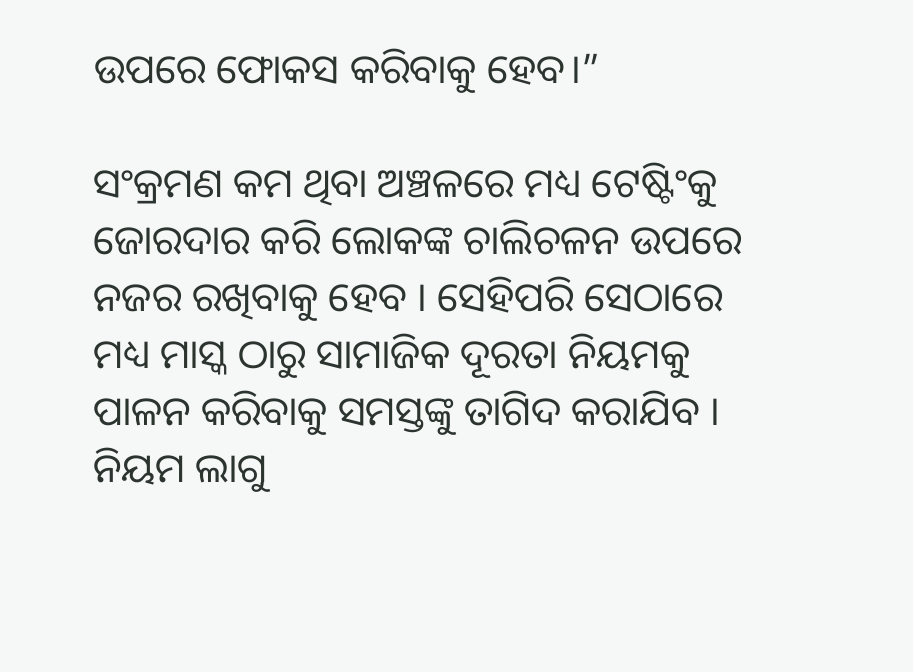ଉପରେ ଫୋକସ କରିବାକୁ ହେବ।”

ସଂକ୍ରମଣ କମ ଥିବା ଅଞ୍ଚଳରେ ମଧ୍ୟ ଟେଷ୍ଟିଂକୁ ଜୋରଦାର କରି ଲୋକଙ୍କ ଚାଲିଚଳନ ଉପରେ ନଜର ରଖିବାକୁ ହେବ । ସେହିପରି ସେଠାରେ ମଧ୍ୟ ମାସ୍କ ଠାରୁ ସାମାଜିକ ଦୂରତା ନିୟମକୁ ପାଳନ କରିବାକୁ ସମସ୍ତଙ୍କୁ ତାଗିଦ କରାଯିବ । ନିୟମ ଲାଗୁ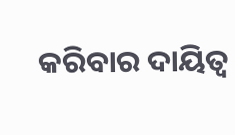କରିବାର ଦାୟିତ୍ୱ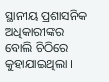ସ୍ଥାନୀୟ ପ୍ରଶାସନିକ ଅଧିକାରୀଙ୍କର ବୋଲି ଚିଠିରେ କୁହାଯାଇଥିଲା ।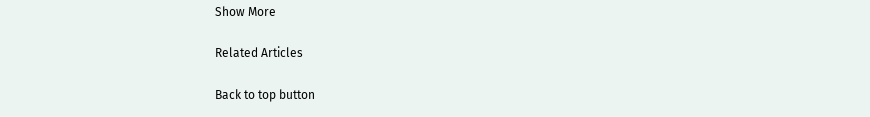Show More

Related Articles

Back to top button